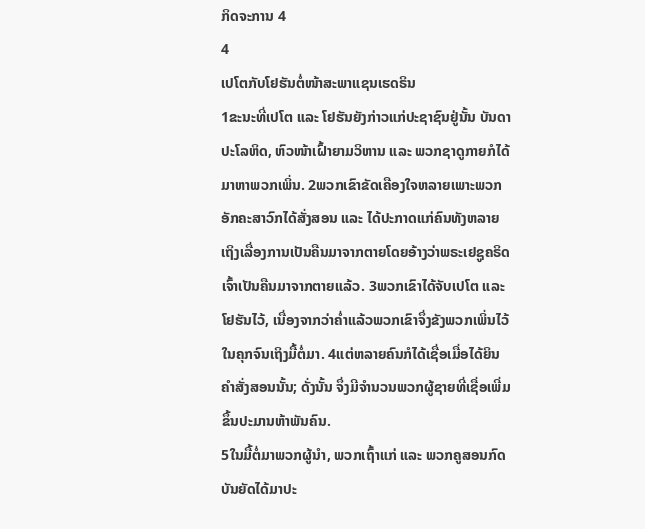ກິດຈະການ 4
4
ເປໂຕກັບໂຢຮັນຕໍ່ໜ້າສະພາແຊນເຮດຣິນ
1ຂະນະທີ່ເປໂຕ ແລະ ໂຢຮັນຍັງກ່າວແກ່ປະຊາຊົນຢູ່ນັ້ນ ບັນດາປະໂລຫິດ, ຫົວໜ້າເຝົ້າຍາມວິຫານ ແລະ ພວກຊາດູກາຍກໍໄດ້ມາຫາພວກເພິ່ນ. 2ພວກເຂົາຂັດເຄືອງໃຈຫລາຍເພາະພວກອັກຄະສາວົກໄດ້ສັ່ງສອນ ແລະ ໄດ້ປະກາດແກ່ຄົນທັງຫລາຍເຖິງເລື່ອງການເປັນຄືນມາຈາກຕາຍໂດຍອ້າງວ່າພຣະເຢຊູຄຣິດເຈົ້າເປັນຄືນມາຈາກຕາຍແລ້ວ. 3ພວກເຂົາໄດ້ຈັບເປໂຕ ແລະ ໂຢຮັນໄວ້, ເນື່ອງຈາກວ່າຄໍ່າແລ້ວພວກເຂົາຈຶ່ງຂັງພວກເພິ່ນໄວ້ໃນຄຸກຈົນເຖິງມື້ຕໍ່ມາ. 4ແຕ່ຫລາຍຄົນກໍໄດ້ເຊື່ອເມື່ອໄດ້ຍິນຄຳສັ່ງສອນນັ້ນ; ດັ່ງນັ້ນ ຈຶ່ງມີຈຳນວນພວກຜູ້ຊາຍທີ່ເຊື່ອເພີ່ມຂຶ້ນປະມານຫ້າພັນຄົນ.
5ໃນມື້ຕໍ່ມາພວກຜູ້ນຳ, ພວກເຖົ້າແກ່ ແລະ ພວກຄູສອນກົດບັນຍັດໄດ້ມາປະ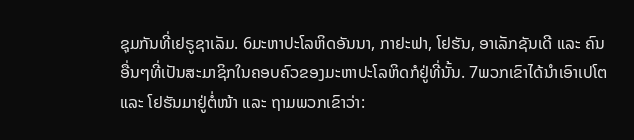ຊຸມກັນທີ່ເຢຣູຊາເລັມ. 6ມະຫາປະໂລຫິດອັນນາ, ກາຢະຟາ, ໂຢຮັນ, ອາເລັກຊັນເດີ ແລະ ຄົນອື່ນໆທີ່ເປັນສະມາຊິກໃນຄອບຄົວຂອງມະຫາປະໂລຫິດກໍຢູ່ທີ່ນັ້ນ. 7ພວກເຂົາໄດ້ນຳເອົາເປໂຕ ແລະ ໂຢຮັນມາຢູ່ຕໍ່ໜ້າ ແລະ ຖາມພວກເຂົາວ່າ: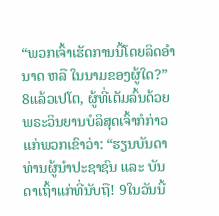“ພວກເຈົ້າເຮັດການນີ້ໂດຍລິດອຳນາດ ຫລື ໃນນາມຂອງຜູ້ໃດ?”
8ແລ້ວເປໂຕ, ຜູ້ທີ່ເຕັມລົ້ນດ້ວຍພຣະວິນຍານບໍລິສຸດເຈົ້າກໍກ່າວແກ່ພວກເຂົາວ່າ: “ຮຽນບັນດາທ່ານຜູ້ນຳປະຊາຊົນ ແລະ ບັນດາເຖົ້າແກ່ທີ່ນັບຖື! 9ໃນວັນນີ້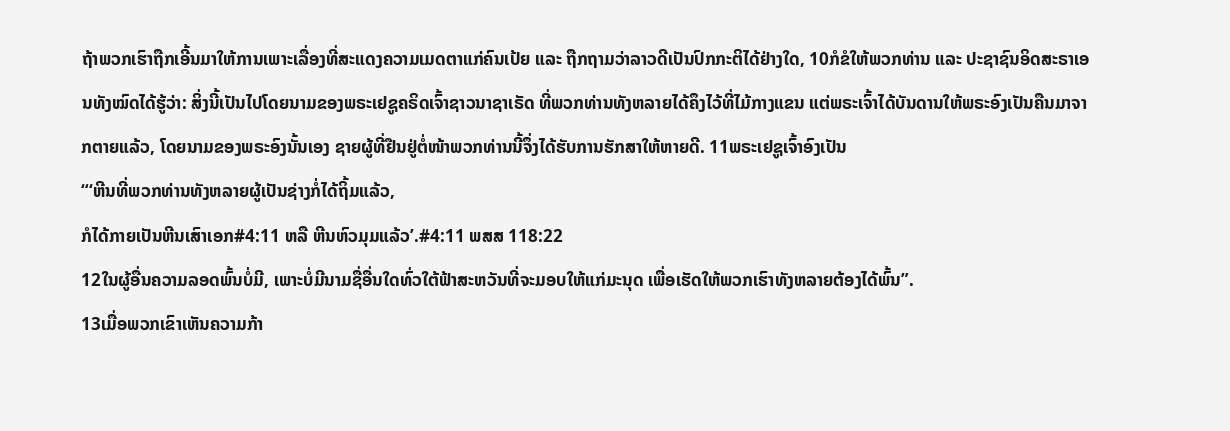ຖ້າພວກເຮົາຖືກເອີ້ນມາໃຫ້ການເພາະເລື່ອງທີ່ສະແດງຄວາມເມດຕາແກ່ຄົນເປ້ຍ ແລະ ຖືກຖາມວ່າລາວດີເປັນປົກກະຕິໄດ້ຢ່າງໃດ, 10ກໍຂໍໃຫ້ພວກທ່ານ ແລະ ປະຊາຊົນອິດສະຣາເອນທັງໝົດໄດ້ຮູ້ວ່າ: ສິ່ງນີ້ເປັນໄປໂດຍນາມຂອງພຣະເຢຊູຄຣິດເຈົ້າຊາວນາຊາເຣັດ ທີ່ພວກທ່ານທັງຫລາຍໄດ້ຄຶງໄວ້ທີ່ໄມ້ກາງແຂນ ແຕ່ພຣະເຈົ້າໄດ້ບັນດານໃຫ້ພຣະອົງເປັນຄືນມາຈາກຕາຍແລ້ວ, ໂດຍນາມຂອງພຣະອົງນັ້ນເອງ ຊາຍຜູ້ທີ່ຢືນຢູ່ຕໍ່ໜ້າພວກທ່ານນີ້ຈຶ່ງໄດ້ຮັບການຮັກສາໃຫ້ຫາຍດີ. 11ພຣະເຢຊູເຈົ້າອົງເປັນ
“‘ຫີນທີ່ພວກທ່ານທັງຫລາຍຜູ້ເປັນຊ່າງກໍ່ໄດ້ຖິ້ມແລ້ວ,
ກໍໄດ້ກາຍເປັນຫີນເສົາເອກ#4:11 ຫລື ຫີນຫົວມຸມແລ້ວ’.#4:11 ພສສ 118:22
12ໃນຜູ້ອື່ນຄວາມລອດພົ້ນບໍ່ມີ, ເພາະບໍ່ມີນາມຊື່ອື່ນໃດທົ່ວໃຕ້ຟ້າສະຫວັນທີ່ຈະມອບໃຫ້ແກ່ມະນຸດ ເພື່ອເຮັດໃຫ້ພວກເຮົາທັງຫລາຍຕ້ອງໄດ້ພົ້ນ”.
13ເມື່ອພວກເຂົາເຫັນຄວາມກ້າ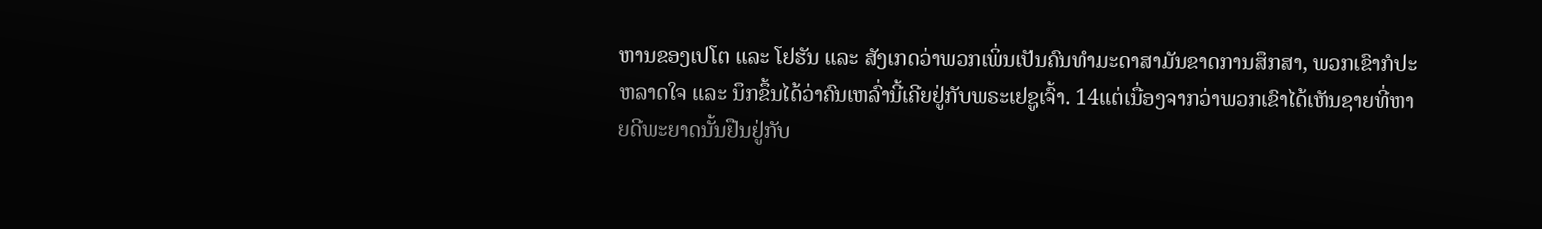ຫານຂອງເປໂຕ ແລະ ໂຢຮັນ ແລະ ສັງເກດວ່າພວກເພິ່ນເປັນຄົນທຳມະດາສາມັນຂາດການສຶກສາ, ພວກເຂົາກໍປະຫລາດໃຈ ແລະ ນຶກຂຶ້ນໄດ້ວ່າຄົນເຫລົ່ານີ້ເຄີຍຢູ່ກັບພຣະເຢຊູເຈົ້າ. 14ແຕ່ເນື່ອງຈາກວ່າພວກເຂົາໄດ້ເຫັນຊາຍທີ່ຫາຍດີພະຍາດນັ້ນຢືນຢູ່ກັບ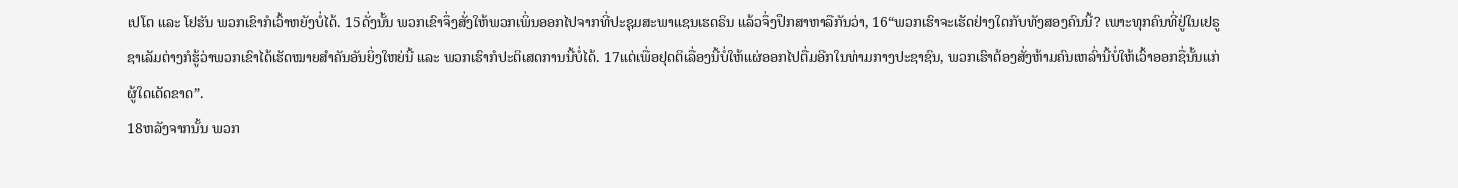ເປໂຕ ແລະ ໂຢຮັນ ພວກເຂົາກໍເວົ້າຫຍັງບໍ່ໄດ້. 15ດັ່ງນັ້ນ ພວກເຂົາຈຶ່ງສັ່ງໃຫ້ພວກເພິ່ນອອກໄປຈາກທີ່ປະຊຸມສະພາແຊນເຮດຣິນ ແລ້ວຈຶ່ງປຶກສາຫາລືກັນວ່າ, 16“ພວກເຮົາຈະເຮັດຢ່າງໃດກັບທັງສອງຄົນນີ້? ເພາະທຸກຄົນທີ່ຢູ່ໃນເຢຣູຊາເລັມຕ່າງກໍຮູ້ວ່າພວກເຂົາໄດ້ເຮັດໝາຍສຳຄັນອັນຍິ່ງໃຫຍ່ນີ້ ແລະ ພວກເຮົາກໍປະຕິເສດການນີ້ບໍ່ໄດ້. 17ແຕ່ເພື່ອຢຸດຕິເລື່ອງນີ້ບໍ່ໃຫ້ແຜ່ອອກໄປຕື່ມອີກໃນທ່າມກາງປະຊາຊົນ, ພວກເຮົາຕ້ອງສັ່ງຫ້າມຄົນເຫລົ່ານີ້ບໍ່ໃຫ້ເວົ້າອອກຊື່ນັ້ນແກ່ຜູ້ໃດເດັດຂາດ”.
18ຫລັງຈາກນັ້ນ ພວກ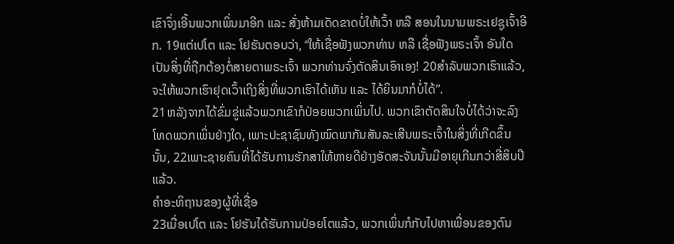ເຂົາຈຶ່ງເອີ້ນພວກເພິ່ນມາອີກ ແລະ ສັ່ງຫ້າມເດັດຂາດບໍ່ໃຫ້ເວົ້າ ຫລື ສອນໃນນາມພຣະເຢຊູເຈົ້າອີກ. 19ແຕ່ເປໂຕ ແລະ ໂຢຮັນຕອບວ່າ, “ໃຫ້ເຊື່ອຟັງພວກທ່ານ ຫລື ເຊື່ອຟັງພຣະເຈົ້າ ອັນໃດເປັນສິ່ງທີ່ຖືກຕ້ອງຕໍ່ສາຍຕາພຣະເຈົ້າ ພວກທ່ານຈົ່ງຕັດສິນເອົາເອງ! 20ສຳລັບພວກເຮົາແລ້ວ, ຈະໃຫ້ພວກເຮົາຢຸດເວົ້າເຖິງສິ່ງທີ່ພວກເຮົາໄດ້ເຫັນ ແລະ ໄດ້ຍິນມາກໍບໍ່ໄດ້”.
21ຫລັງຈາກໄດ້ຂົ່ມຂູ່ແລ້ວພວກເຂົາກໍປ່ອຍພວກເພິ່ນໄປ. ພວກເຂົາຕັດສິນໃຈບໍ່ໄດ້ວ່າຈະລົງໂທດພວກເພິ່ນຢ່າງໃດ, ເພາະປະຊາຊົນທັງໝົດພາກັນສັນລະເສີນພຣະເຈົ້າໃນສິ່ງທີ່ເກີດຂຶ້ນນັ້ນ, 22ເພາະຊາຍຄົນທີ່ໄດ້ຮັບການຮັກສາໃຫ້ຫາຍດີຢ່າງອັດສະຈັນນັ້ນມີອາຍຸເກີນກວ່າສີ່ສິບປີແລ້ວ.
ຄຳອະທິຖານຂອງຜູ້ທີ່ເຊື່ອ
23ເມື່ອເປໂຕ ແລະ ໂຢຮັນໄດ້ຮັບການປ່ອຍໂຕແລ້ວ, ພວກເພິ່ນກໍກັບໄປຫາເພື່ອນຂອງຕົນ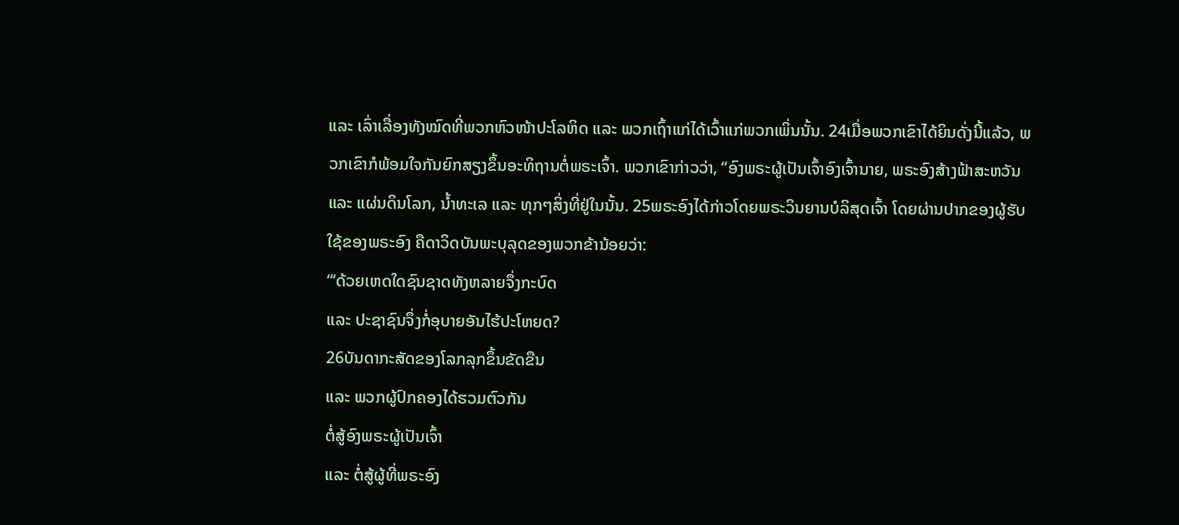ແລະ ເລົ່າເລື່ອງທັງໝົດທີ່ພວກຫົວໜ້າປະໂລຫິດ ແລະ ພວກເຖົ້າແກ່ໄດ້ເວົ້າແກ່ພວກເພິ່ນນັ້ນ. 24ເມື່ອພວກເຂົາໄດ້ຍິນດັ່ງນີ້ແລ້ວ, ພວກເຂົາກໍພ້ອມໃຈກັນຍົກສຽງຂຶ້ນອະທິຖານຕໍ່ພຣະເຈົ້າ. ພວກເຂົາກ່າວວ່າ, “ອົງພຣະຜູ້ເປັນເຈົ້າອົງເຈົ້ານາຍ, ພຣະອົງສ້າງຟ້າສະຫວັນ ແລະ ແຜ່ນດິນໂລກ, ນໍ້າທະເລ ແລະ ທຸກໆສິ່ງທີ່ຢູ່ໃນນັ້ນ. 25ພຣະອົງໄດ້ກ່າວໂດຍພຣະວິນຍານບໍລິສຸດເຈົ້າ ໂດຍຜ່ານປາກຂອງຜູ້ຮັບໃຊ້ຂອງພຣະອົງ ຄືດາວິດບັນພະບຸລຸດຂອງພວກຂ້ານ້ອຍວ່າ:
“‘ດ້ວຍເຫດໃດຊົນຊາດທັງຫລາຍຈຶ່ງກະບົດ
ແລະ ປະຊາຊົນຈຶ່ງກໍ່ອຸບາຍອັນໄຮ້ປະໂຫຍດ?
26ບັນດາກະສັດຂອງໂລກລຸກຂຶ້ນຂັດຂືນ
ແລະ ພວກຜູ້ປົກຄອງໄດ້ຮວມຕົວກັນ
ຕໍ່ສູ້ອົງພຣະຜູ້ເປັນເຈົ້າ
ແລະ ຕໍ່ສູ້ຜູ້ທີ່ພຣະອົງ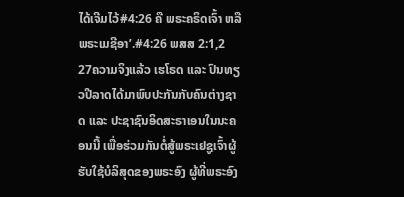ໄດ້ເຈີມໄວ້#4:26 ຄື ພຣະຄຣິດເຈົ້າ ຫລື ພຣະເມຊີອາ’.#4:26 ພສສ 2:1,2
27ຄວາມຈິງແລ້ວ ເຮໂຣດ ແລະ ປົນທຽວປີລາດໄດ້ມາພົບປະກັນກັບຄົນຕ່າງຊາດ ແລະ ປະຊາຊົນອິດສະຣາເອນໃນນະຄອນນີ້ ເພື່ອຮ່ວມກັນຕໍ່ສູ້ພຣະເຢຊູເຈົ້າຜູ້ຮັບໃຊ້ບໍລິສຸດຂອງພຣະອົງ ຜູ້ທີ່ພຣະອົງ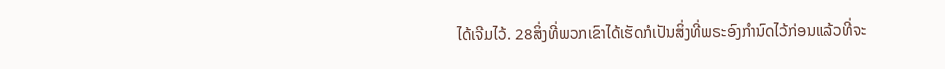ໄດ້ເຈີມໄວ້. 28ສິ່ງທີ່ພວກເຂົາໄດ້ເຮັດກໍເປັນສິ່ງທີ່ພຣະອົງກຳນົດໄວ້ກ່ອນແລ້ວທີ່ຈະ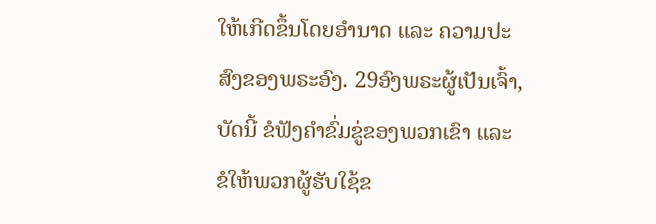ໃຫ້ເກີດຂຶ້ນໂດຍອຳນາດ ແລະ ຄວາມປະສົງຂອງພຣະອົງ. 29ອົງພຣະຜູ້ເປັນເຈົ້າ, ບັດນີ້ ຂໍຟັງຄຳຂົ່ມຂູ່ຂອງພວກເຂົາ ແລະ ຂໍໃຫ້ພວກຜູ້ຮັບໃຊ້ຂ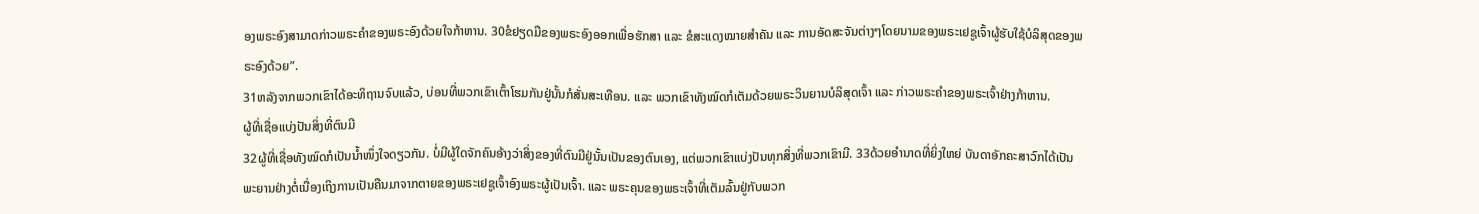ອງພຣະອົງສາມາດກ່າວພຣະຄຳຂອງພຣະອົງດ້ວຍໃຈກ້າຫານ. 30ຂໍຢຽດມືຂອງພຣະອົງອອກເພື່ອຮັກສາ ແລະ ຂໍສະແດງໝາຍສຳຄັນ ແລະ ການອັດສະຈັນຕ່າງໆໂດຍນາມຂອງພຣະເຢຊູເຈົ້າຜູ້ຮັບໃຊ້ບໍລິສຸດຂອງພຣະອົງດ້ວຍ”.
31ຫລັງຈາກພວກເຂົາໄດ້ອະທິຖານຈົບແລ້ວ, ບ່ອນທີ່ພວກເຂົາເຕົ້າໂຮມກັນຢູ່ນັ້ນກໍສັ່ນສະເທືອນ. ແລະ ພວກເຂົາທັງໝົດກໍເຕັມດ້ວຍພຣະວິນຍານບໍລິສຸດເຈົ້າ ແລະ ກ່າວພຣະຄຳຂອງພຣະເຈົ້າຢ່າງກ້າຫານ.
ຜູ້ທີ່ເຊື່ອແບ່ງປັນສິ່ງທີ່ຕົນມີ
32ຜູ້ທີ່ເຊື່ອທັງໝົດກໍເປັນນ້ຳໜຶ່ງໃຈດຽວກັນ. ບໍ່ມີຜູ້ໃດຈັກຄົນອ້າງວ່າສິ່ງຂອງທີ່ຕົນມີຢູ່ນັ້ນເປັນຂອງຕົນເອງ, ແຕ່ພວກເຂົາແບ່ງປັນທຸກສິ່ງທີ່ພວກເຂົາມີ. 33ດ້ວຍອຳນາດທີ່ຍິ່ງໃຫຍ່ ບັນດາອັກຄະສາວົກໄດ້ເປັນພະຍານຢ່າງຕໍ່ເນື່ອງເຖິງການເປັນຄືນມາຈາກຕາຍຂອງພຣະເຢຊູເຈົ້າອົງພຣະຜູ້ເປັນເຈົ້າ. ແລະ ພຣະຄຸນຂອງພຣະເຈົ້າທີ່ເຕັມລົ້ນຢູ່ກັບພວກ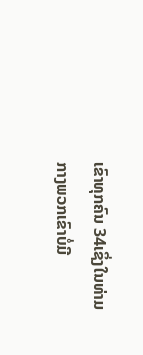ເຂົາທຸກຄົນ 34ເຊິ່ງໃນທ່າມກາງພວກເຂົາບໍ່ມີ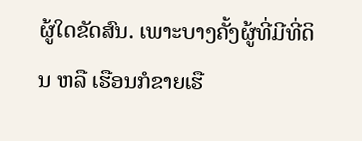ຜູ້ໃດຂັດສົນ. ເພາະບາງຄັ້ງຜູ້ທີ່ມີທີ່ດິນ ຫລື ເຮືອນກໍຂາຍເຮື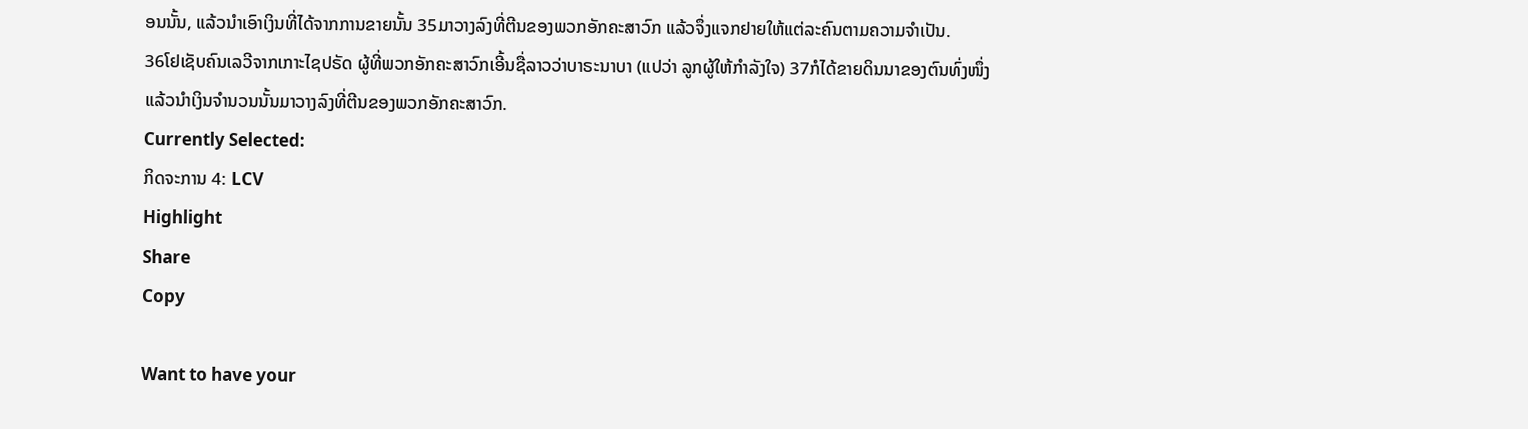ອນນັ້ນ, ແລ້ວນຳເອົາເງິນທີ່ໄດ້ຈາກການຂາຍນັ້ນ 35ມາວາງລົງທີ່ຕີນຂອງພວກອັກຄະສາວົກ ແລ້ວຈຶ່ງແຈກຢາຍໃຫ້ແຕ່ລະຄົນຕາມຄວາມຈຳເປັນ.
36ໂຢເຊັບຄົນເລວີຈາກເກາະໄຊປຣັດ ຜູ້ທີ່ພວກອັກຄະສາວົກເອີ້ນຊື່ລາວວ່າບາຣະນາບາ (ແປວ່າ ລູກຜູ້ໃຫ້ກຳລັງໃຈ) 37ກໍໄດ້ຂາຍດິນນາຂອງຕົນທົ່ງໜຶ່ງ ແລ້ວນຳເງິນຈຳນວນນັ້ນມາວາງລົງທີ່ຕີນຂອງພວກອັກຄະສາວົກ.
Currently Selected:
ກິດຈະການ 4: LCV
Highlight
Share
Copy

Want to have your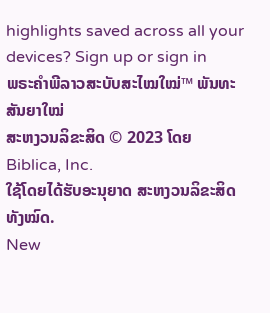highlights saved across all your devices? Sign up or sign in
ພຣະຄຳພີລາວສະບັບສະໄໝໃໝ່™ ພັນທະສັນຍາໃໝ່
ສະຫງວນລິຂະສິດ © 2023 ໂດຍ Biblica, Inc.
ໃຊ້ໂດຍໄດ້ຮັບອະນຸຍາດ ສະຫງວນລິຂະສິດທັງໝົດ.
New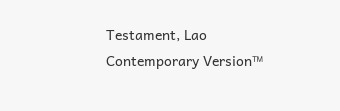Testament, Lao Contemporary Version™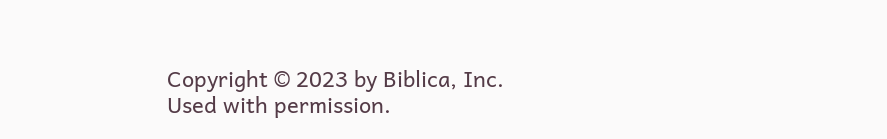Copyright © 2023 by Biblica, Inc.
Used with permission.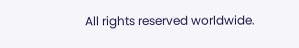All rights reserved worldwide.